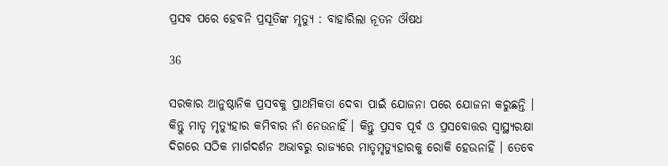ପ୍ରସବ ପରେ ହେବନି ପ୍ରସୂତିଙ୍କ ମୃତ୍ୟୁ : ବାହାରିଲା ନୂତନ ଔଷଧ

36

ସରକାର ଆନୁଷ୍ଠାନିକ ପ୍ରସବକୁ ପ୍ରାଥମିକତା ଦେବା ପାଇଁ ଯୋଜନା ପରେ ଯୋଜନା କରୁଛନ୍ତି । କିନ୍ତୁ ମାତୃ ମୃତ୍ୟୁହାର କମିବାର ନାଁ ନେଉନାହିଁ । କିନ୍ତୁ ପ୍ରସବ ପୂର୍ବ ଓ ପ୍ରସବୋତ୍ତର ସ୍ୱାସ୍ଥ୍ୟରକ୍ଷା ଦିଗରେ ସଠିକ ମାର୍ଗଦର୍ଶନ ଅଭାବରୁ ରାଜ୍ୟରେ ମାତୃମୃତ୍ୟୁହାରକୁ ରୋକି ହେଉନାହିଁ । ତେବେ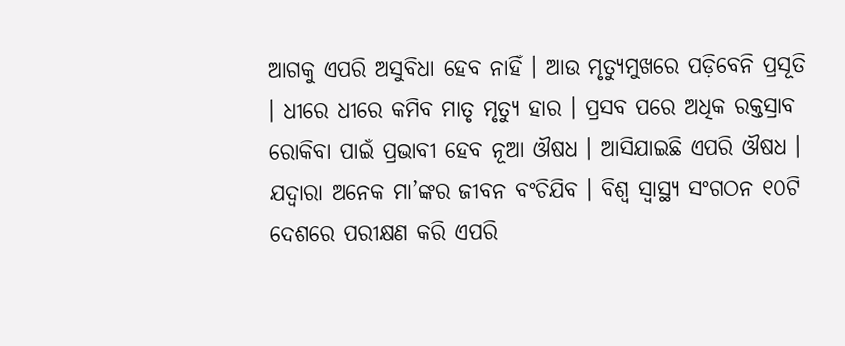ଆଗକୁ ଏପରି ଅସୁବିଧା ହେବ ନାହିଁ । ଆଉ ମୃତ୍ୟୁମୁଖରେ ପଡ଼ିବେନି ପ୍ରସୂତି । ଧୀରେ ଧୀରେ କମିବ ମାତୃ ମୃତ୍ୟୁ ହାର । ପ୍ରସବ ପରେ ଅଧିକ ରକ୍ତସ୍ରାବ ରୋକିବା ପାଇଁ ପ୍ରଭାବୀ ହେବ ନୂଆ ଔଷଧ । ଆସିଯାଇଛି ଏପରି ଔଷଧ । ଯଦ୍ୱାରା ଅନେକ ମା’ଙ୍କର ଜୀବନ ବଂଚିଯିବ । ବିଶ୍ୱ ସ୍ୱାସ୍ଥ୍ୟ ସଂଗଠନ ୧୦ଟି ଦେଶରେ ପରୀକ୍ଷଣ କରି ଏପରି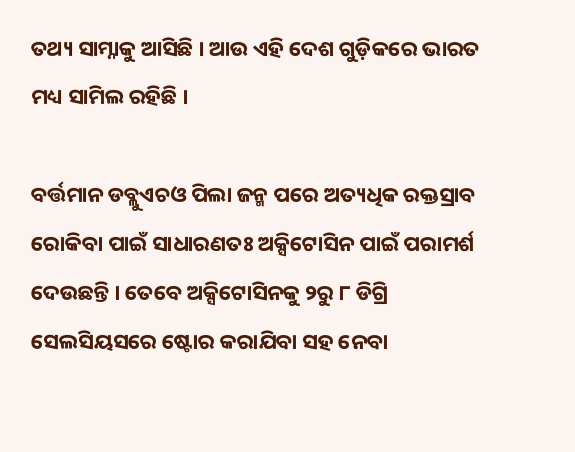ତଥ୍ୟ ସାମ୍ନାକୁ ଆସିଛି । ଆଉ ଏହି ଦେଶ ଗୁଡ଼ିକରେ ଭାରତ ମଧ୍ୟ ସାମିଲ ରହିଛି ।

ବର୍ତ୍ତମାନ ଡବ୍ଲୁଏଚଓ ପିଲା ଜନ୍ମ ପରେ ଅତ୍ୟଧିକ ରକ୍ତସ୍ରାବ ରୋକିବା ପାଇଁ ସାଧାରଣତଃ ଅକ୍ସିଟୋସିନ ପାଇଁ ପରାମର୍ଶ ଦେଉଛନ୍ତି । ତେବେ ଅକ୍ସିଟୋସିନକୁ ୨ରୁ ୮ ଡିଗ୍ରି ସେଲସିୟସରେ ଷ୍ଟୋର କରାଯିବା ସହ ନେବା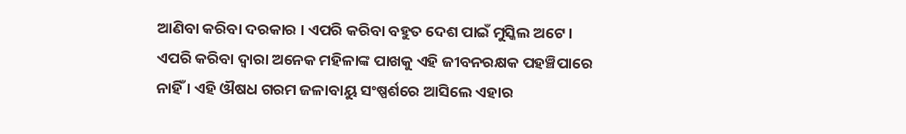ଆଣିବା କରିବା ଦରକାର । ଏପରି କରିବା ବହୁତ ଦେଶ ପାଇଁ ମୁସ୍କିଲ ଅଟେ । ଏପରି କରିବା ଦ୍ୱାରା ଅନେକ ମହିଳାଙ୍କ ପାଖକୁ ଏହି ଜୀବନରକ୍ଷକ ପହଞ୍ଚିପାରେ ନାହିଁ । ଏହି ଔଷଧ ଗରମ ଜଳାବାୟୁ ସଂଷ୍ପର୍ଶରେ ଆସିଲେ ଏହାର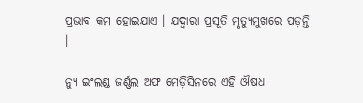ପ୍ରଭାବ କମ ହୋଇଯାଏ । ଯଦ୍ୱାରା ପ୍ରସୂତି ମୃତ୍ୟୁମୁଖରେ ପଡ଼ନ୍ତି ।

ନ୍ୟୁ ଇଂଲଣ୍ଡ ଜର୍ଣ୍ଣଲ ଅଫ ମେଡ଼ିସିନରେ ଏହି ଔଷଧ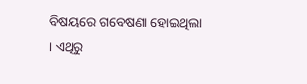ବିଷୟରେ ଗବେଷଣା ହୋଇଥିଲା । ଏଥିରୁ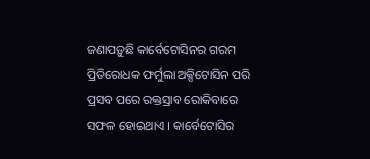ଜଣାପଡ଼ୁଛି କାର୍ବେଟୋସିନର ଗରମ ପ୍ରିତିରୋଧକ ଫର୍ମୁଲା ଅକ୍ସିଟୋସିନ ପରି ପ୍ରସବ ପରେ ରକ୍ତସ୍ରାବ ରୋକିବାରେ ସଫଳ ହୋଇଥାଏ । କାର୍ବେଟୋସିର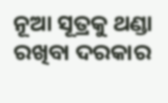ନୂଆ ସୂତ୍ରକୁ ଥଣ୍ଡା ରଖିବା ଦରକାର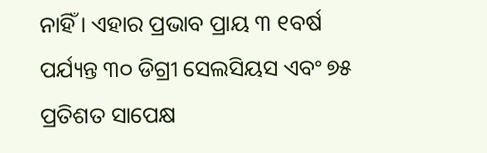ନାହିଁ । ଏହାର ପ୍ରଭାବ ପ୍ରାୟ ୩ ୧ବର୍ଷ ପର୍ଯ୍ୟନ୍ତ ୩୦ ଡିଗ୍ରୀ ସେଲସିୟସ ଏବଂ ୭୫ ପ୍ରତିଶତ ସାପେକ୍ଷ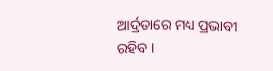ଆର୍ଦ୍ରତାରେ ମଧ୍ୟ ପ୍ରଭାବୀ ରହିବ ।